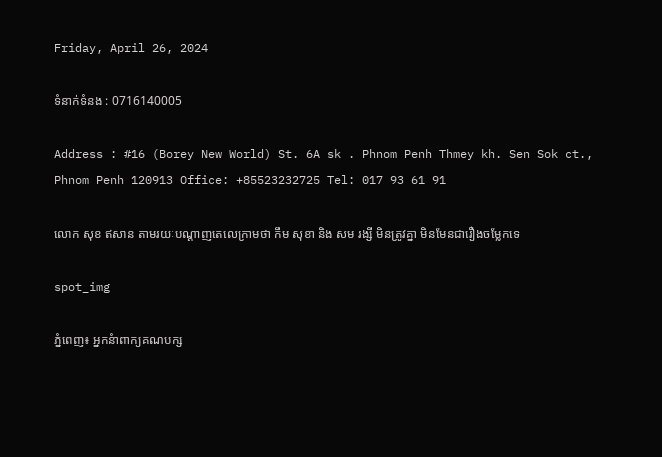Friday, April 26, 2024

ទំនាក់ទំនង : 0716140005

Address : #16 (Borey New World) St. 6A sk . Phnom Penh Thmey kh. Sen Sok ct., Phnom Penh 120913 Office: +85523232725 Tel: 017 93 61 91

លោក សុខ ឥសាន តាមរយៈបណ្ដាញតេលេក្រាមថា កឹម សុខា និង សម រង្សី មិនត្រូវគ្នា មិនមែនជារឿងចម្លែកទេ

spot_img

ភ្នំពេញ៖ អ្នកនំាពាក្យគណបក្ស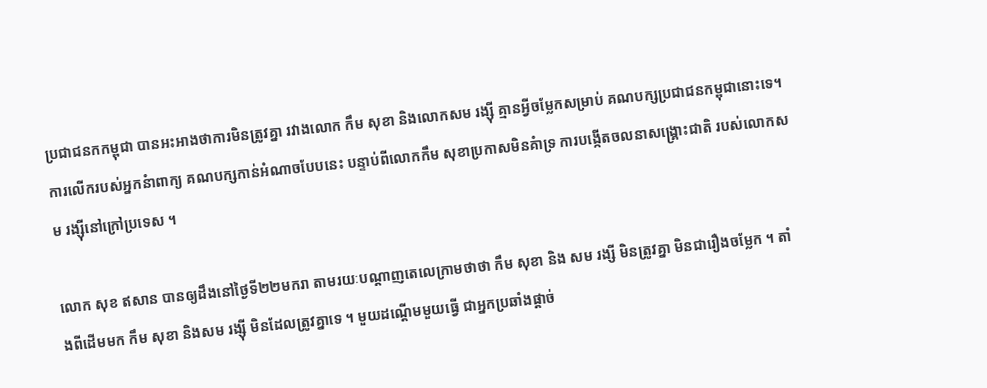ប្រជាជនកកម្ពុជា បានអះអាងថាការមិនត្រូវគ្នា រវាងលោក កឹម សុខា និងលោកសម រង្ស៊ី គ្មានអ្វីចម្លែកសម្រាប់ គណបក្សប្រជាជនកម្ពុជានោះទេ។ ការលើករបស់អ្នកនំាពាក្យ គណបក្សកាន់អំណាចបែបនេះ បន្ទាប់ពីលោកកឹម សុខាប្រកាសមិនគំាទ្រ ការបង្កើតចលនាសង្គ្រោះជាតិ របស់លោកសម រង្ស៊ីនៅក្រៅប្រទេស ។

លោក សុខ ឥសាន បានឲ្យដឹងនៅថ្ងៃទី២២មករា តាមរយៈបណ្ដាញតេលេក្រាមថាថា កឹម សុខា និង សម រង្សី មិនត្រូវគ្នា មិនជារឿងចម្លែក ។ តាំងពីដើមមក កឹម សុខា និងសម រង្ស៊ី មិនដែលត្រូវគ្នាទេ ។ មួយដណ្តើមមួយធ្វើ ជាអ្នកប្រឆាំងផ្តាច់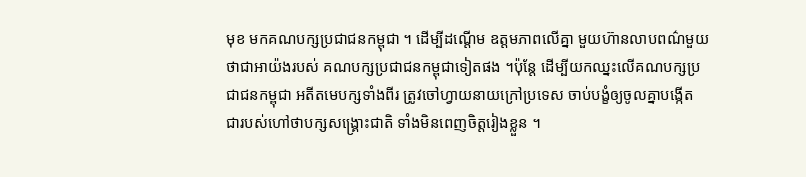មុខ មកគណបក្សប្រជាជនកម្ពុជា ។ ដើម្បីដណ្តើម ឧត្តមភាពលើគ្នា មួយហ៊ានលាបពណ៌មួយ ថាជាអាយ៉ងរបស់ គណបក្សប្រជាជនកម្ពុជាទៀតផង ។ប៉ុន្តែ ដើម្បីយកឈ្នះលើគណបក្សប្រជាជនកម្ពុជា អតីតមេបក្សទាំងពីរ ត្រូវចៅហ្វាយនាយក្រៅប្រទេស ចាប់បង្ខំឲ្យចូលគ្នាបង្កើត ជារបស់ហៅថាបក្សសង្គ្រោះជាតិ ទាំងមិនពេញចិត្តរៀងខ្លួន ។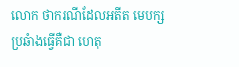លោក ថាករណីដែលអតីត មេបក្សប្រឆំាងធ្វើគឺជា ហេតុ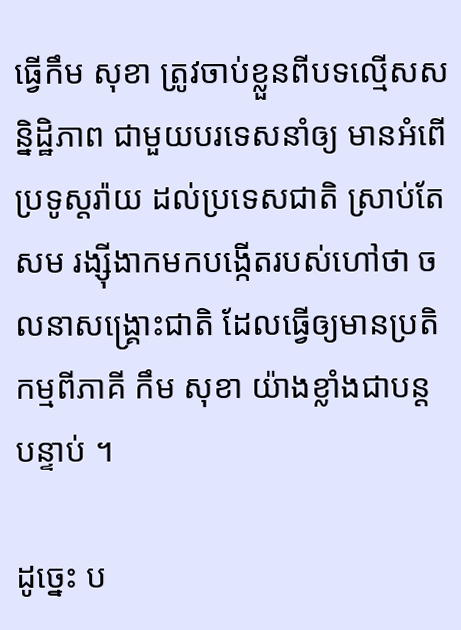ធ្វើកឹម សុខា ត្រូវចាប់ខ្លួនពីបទល្មើសសន្និដ្ឋិភាព ជាមួយបរទេសនាំឲ្យ មានអំពើប្រទូស្តរ៉ាយ ដល់ប្រទេសជាតិ ស្រាប់តែសម រង្ស៊ីងាកមកបង្កើតរបស់ហៅថា ចលនាសង្គ្រោះជាតិ ដែលធ្វើឲ្យមានប្រតិ កម្មពីភាគី កឹម សុខា យ៉ាងខ្លាំងជាបន្តបន្ទាប់ ។

ដូច្នេះ ប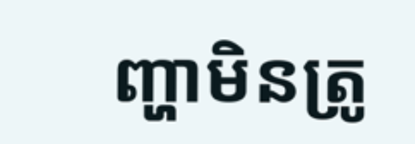ញ្ហាមិនត្រូ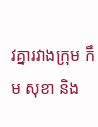វគ្នារវាងក្រុម កឹម សុខា និង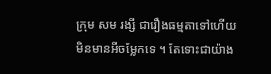ក្រុម សម រង្សី ជារឿងធម្មតាទៅហើយ មិនមានអីចម្លែកទេ ។ តែទោះជាយ៉ាង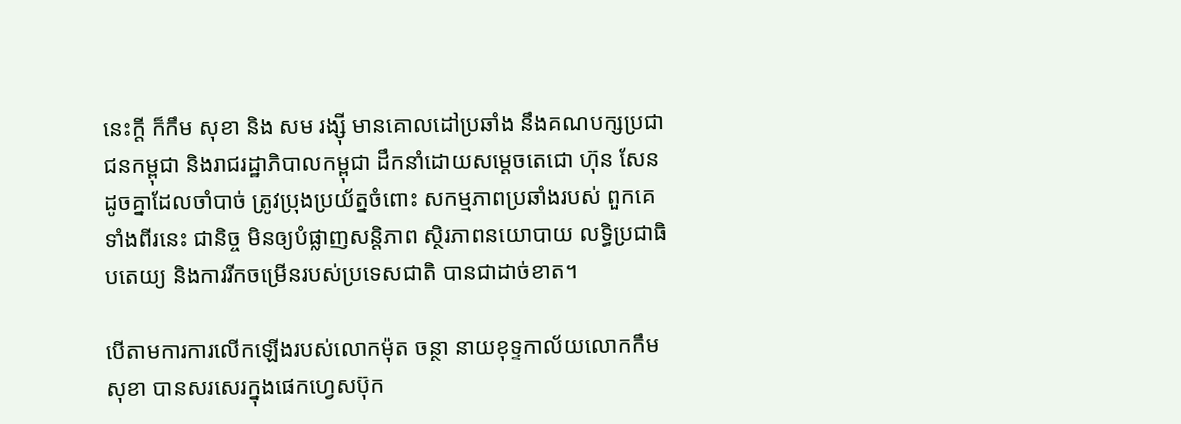នេះក្តី ក៏កឹម សុខា និង សម រង្ស៊ី មានគោលដៅប្រឆាំង នឹងគណបក្សប្រជាជនកម្ពុជា និងរាជរដ្ឋាភិបាលកម្ពុជា ដឹកនាំដោយសម្តេចតេជោ ហ៊ុន សែន ដូចគ្នាដែលចាំបាច់ ត្រូវប្រុងប្រយ័ត្នចំពោះ សកម្មភាពប្រឆាំងរបស់ ពួកគេទាំងពីរនេះ ជានិច្ច មិនឲ្យបំផ្លាញសន្តិភាព ស្ថិរភាពនយោបាយ លទ្ធិប្រជាធិបតេយ្យ និងការរីកចម្រើនរបស់ប្រទេសជាតិ បានជាដាច់ខាត។

បើតាមការការលើកឡើងរបស់លោកម៉ុត ចន្ថា នាយខុទ្ទកាល័យលោកកឹម សុខា បានសរសេរក្នុងផេកហ្វេសប៊ុក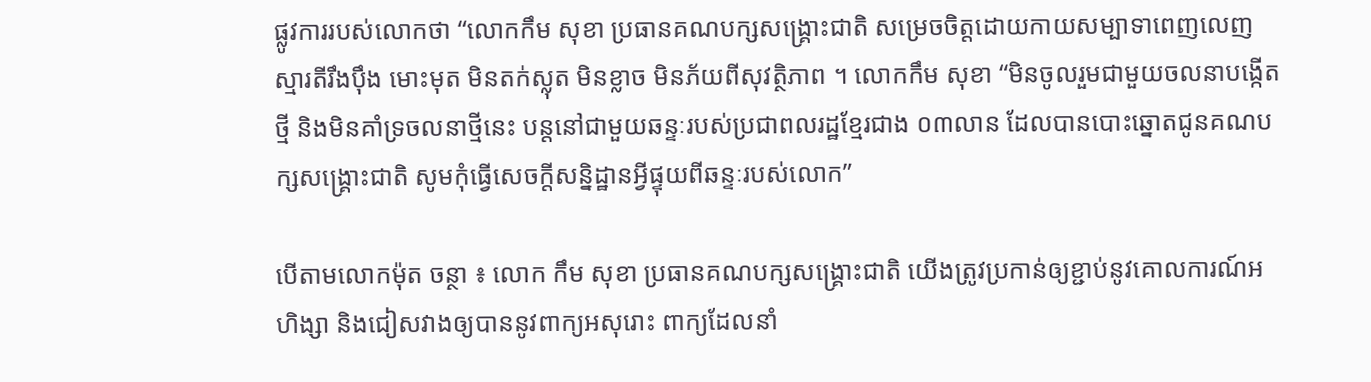ផ្លូវការរបស់លោកថា “លោកកឹម សុខា ប្រធានគណបក្សសង្រ្គោះជាតិ សម្រេចចិត្តដោយកាយសម្បាទាពេញលេញ ស្មារតីរឹងប៉ឹង មោះមុត មិនតក់ស្លុត មិនខ្លាច មិនភ័យពីសុវត្ថិភាព ។ លោកកឹម សុខា “មិនចូលរួមជាមួយចលនាបង្កើតថ្មី និងមិនគាំទ្រចលនាថ្មីនេះ បន្តនៅជាមួយឆន្ទៈរបស់ប្រជាពលរដ្ឋខ្មែរជាង ០៣លាន ដែលបានបោះឆ្នោតជូនគណបក្សសង្រ្គោះជាតិ សូមកុំធ្វើសេចក្តីសន្និដ្ឋានអ្វីផ្ទុយពីឆន្ទៈរបស់លោក”

បើតាមលោកម៉ុត ចន្ថា ៖ លោក កឹម សុខា ប្រធានគណបក្សសង្រ្គោះជាតិ យើងត្រូវប្រកាន់ឲ្យខ្ជាប់នូវគោលការណ៍អហិង្សា និងជៀសវាងឲ្យបាននូវពាក្យអសុរោះ ពាក្យដែលនាំ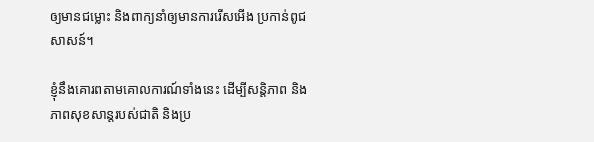ឲ្យមានជម្លោះ និងពាក្យនាំឲ្យមានការរើសអើង ប្រកាន់ពូជសាសន៍។

ខ្ញុំនឹងគោរពតាមគោលការណ៍ទាំងនេះ ដើម្បីសន្តិភាព និងភាពសុខសាន្តរបស់ជាតិ និងប្រ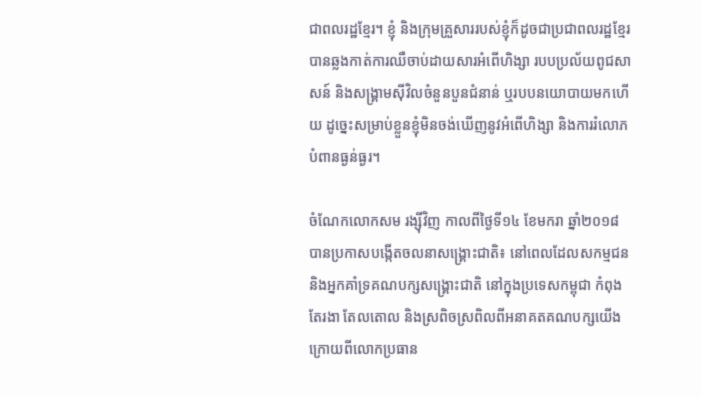ជាពលរដ្ឋខ្មែរ។ ខ្ញុំ និងក្រុមគ្រួសាររបស់ខ្ញុំក៏ដូចជាប្រជាពលរដ្ឋខ្មែរ បានឆ្លងកាត់ការឈឺចាប់ដាយសារអំពើហិង្សា របបប្រល័យពូជសាសន៍ និងសង្រ្គាមស៊ីវិលចំនួនបួនជំនាន់ ឬរបបនយោបាយមកហើយ ដូច្នេះសម្រាប់ខ្លួនខ្ញុំមិនចង់ឃើញនូវអំពើហិង្សា និងការរំលោភបំពានធ្ងន់ធ្ងរ។

ចំណែកលោកសម រង្ស៊ីវិញ កាលពីថ្ងៃទី១៤ ខែមករា ឆ្នាំ២០១៨ បានប្រកាសបង្កើតចលនាសង្គ្រោះជាតិ៖ នៅពេលដែលសកម្មជន និងអ្នកគាំទ្រគណបក្សសង្គ្រោះជាតិ នៅក្នុងប្រទេសកម្ពុជា កំពុងតែរងា តែលតោល និងស្រពិចស្រពិលពីអនាគតគណបក្សយើង ក្រោយពីលោកប្រធាន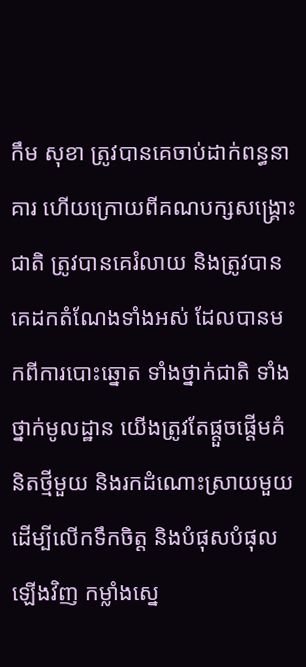កឹម សុខា ត្រូវបានគេចាប់ដាក់ពន្ធនាគារ ហើយក្រោយពីគណបក្សសង្គ្រោះជាតិ ត្រូវបានគេរំលាយ និងត្រូវបានគេដកតំណែងទាំងអស់ ដែលបានមកពីការបោះឆ្នោត ទាំងថ្នាក់ជាតិ ទាំងថ្នាក់មូលដ្ឋាន យើងត្រូវតែផ្តួចផ្តើមគំនិតថ្មីមួយ និងរកដំណោះស្រាយមួយ ដើម្បីលើកទឹកចិត្ត និងបំផុសបំផុលឡើងវិញ កម្លាំងស្នេ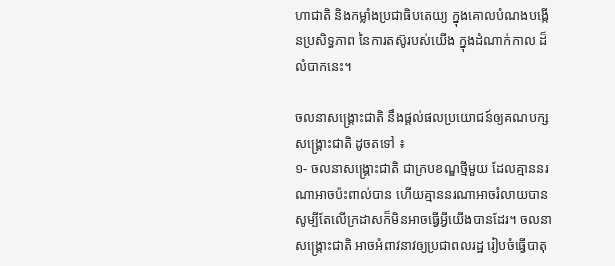ហាជាតិ និងកម្លាំងប្រជាធិបតេយ្យ ក្នុងគោលបំណងបង្កើនប្រសិទ្ធភាព នៃការតស៊ូរបស់យើង ក្នុងដំណាក់កាល ដ៏លំបាកនេះ។

ចលនាសង្គ្រោះជាតិ នឹងផ្តល់ផលប្រយោជន៍ឲ្យគណបក្សសង្គ្រោះជាតិ ដូចតទៅ ៖
១- ចលនាសង្គ្រោះជាតិ ជាក្របខណ្ឌថ្មីមួយ ដែលគ្មាននរណាអាចប៉ះពាល់បាន ហើយគ្មាននរណាអាចរំលាយបាន សូម្បីតែលើក្រដាសក៏មិនអាចធ្វើអ្វីយើងបានដែរ។ ចលនាសង្គ្រោះជាតិ អាចអំពាវនាវឲ្យប្រជាពលរដ្ឋ រៀបចំធ្វើបាតុ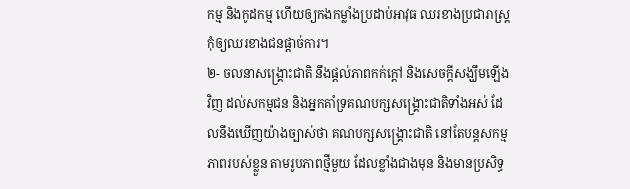កម្ម និងកូដកម្ម ហើយឲ្យកងកម្លាំងប្រដាប់អាវុធ ឈរខាងប្រជារាស្ត្រ កុំឲ្យឈរខាងជនផ្តាច់ការ។
២- ចលនាសង្គ្រោះជាតិ នឹងផ្តល់ភាពកក់ក្តៅ និងសេចក្តីសង្ឃឹមឡើងវិញ ដល់សកម្មជន និងអ្នកគាំទ្រគណបក្សសង្គ្រោះជាតិទាំងអស់ ដែលនឹងឃើញយ៉ាងច្បាស់ថា គណបក្សសង្គ្រោះជាតិ នៅតែបន្តសកម្មភាពរបស់ខ្លួន តាមរូបភាពថ្មីមួយ ដែលខ្លាំងជាងមុន និងមានប្រសិទ្ធ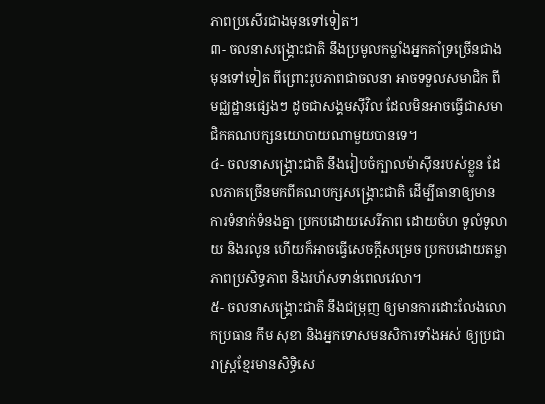ភាពប្រសើរជាងមុនទៅទៀត។
៣- ចលនាសង្គ្រោះជាតិ នឹងប្រមូលកម្លាំងអ្នកគាំទ្រច្រើនជាងមុនទៅទៀត ពីព្រោះរូបភាពជាចលនា អាចទទួលសមាជិក ពីមជ្ឈដ្ឋានផ្សេងៗ ដូចជាសង្គមស៊ីវិល ដែលមិនអាចធ្វើជាសមាជិកគណបក្សនយោបាយណាមួយបានទេ។
៤- ចលនាសង្គ្រោះជាតិ នឹងរៀបចំក្បាលម៉ាស៊ីនរបស់ខ្លួន ដែលភាគច្រើនមកពីគណបក្សសង្គ្រោះជាតិ ដើម្បីធានាឲ្យមានការទំនាក់ទំនងគ្នា ប្រកបដោយសេរីភាព ដោយចំហ ទូលំទូលាយ និងរលូន ហើយក៏អាចធ្វើសេចក្តីសម្រេច ប្រកបដោយតម្លាភាពប្រសិទ្ធភាព និងរហ័សទាន់ពេលវេលា។
៥- ចលនាសង្គ្រោះជាតិ នឹងជម្រុញ ឲ្យមានការដោះលែងលោកប្រធាន កឹម សុខា និងអ្នកទោសមនសិការទាំងអស់ ឲ្យប្រជារាស្ត្រខ្មែរមានសិទ្ធិសេ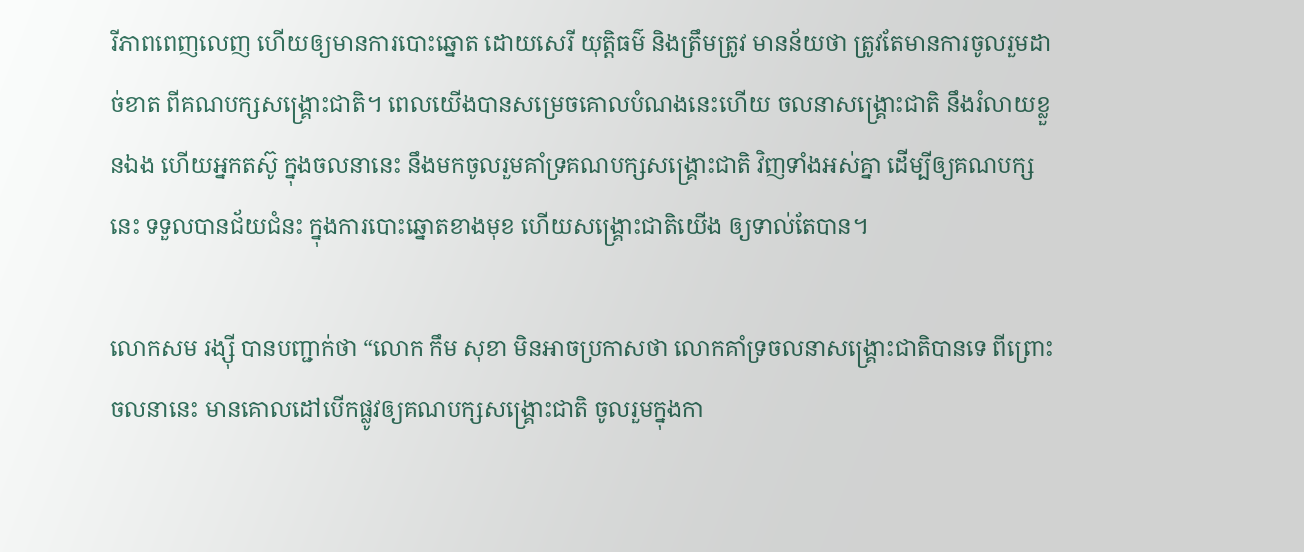រីភាពពេញលេញ ហើយឲ្យមានការបោះឆ្នោត ដោយសេរី យុត្តិធម៌ និងត្រឹមត្រូវ មានន័យថា ត្រូវតែមានការចូលរួមដាច់ខាត ពីគណបក្សសង្គ្រោះជាតិ។ ពេលយើងបានសម្រេចគោលបំណងនេះហើយ ចលនាសង្គ្រោះជាតិ នឹងរំលាយខ្លួនឯង ហើយអ្នកតស៊ូ ក្នុងចលនានេះ នឹងមកចូលរួមគាំទ្រគណបក្សសង្គ្រោះជាតិ វិញទាំងអស់គ្នា ដើម្បីឲ្យគណបក្សនេះ ទទួលបានជ័យជំនះ ក្នុងការបោះឆ្នោតខាងមុខ ហើយសង្គ្រោះជាតិយើង ឲ្យទាល់តែបាន។

លោកសម រង្ស៊ី បានបញ្ជាក់ថា “លោក កឹម សុខា មិនអាចប្រកាសថា លោកគាំទ្រចលនាសង្គ្រោះជាតិបានទេ ពីព្រោះចលនានេះ មានគោលដៅបើកផ្លូវឲ្យគណបក្សសង្គ្រោះជាតិ ចូលរួមក្នុងកា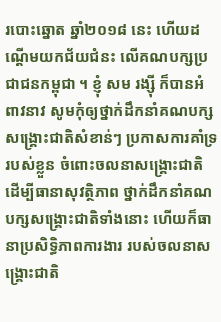របោះឆ្នោត ឆ្នាំ២០១៨ នេះ ហើយដណ្តើមយកជ័យជំនះ លើគណបក្សប្រជាជនកម្ពុជា ។ ខ្ញុំ សម រង្ស៊ី ក៏បានអំពាវនាវ សូមកុំឲ្យថ្នាក់ដឹកនាំគណបក្សសង្គ្រោះជាតិសំខាន់ៗ ប្រកាសការគាំទ្ររបស់ខ្លួន ចំពោះចលនាសង្គ្រោះជាតិ ដើម្បីធានាសុវត្ថិភាព ថ្នាក់ដឹកនាំគណបក្សសង្គ្រោះជាតិទាំងនោះ ហើយក៏ធានាប្រសិទ្ធិភាពការងារ របស់ចលនាសង្គ្រោះជាតិ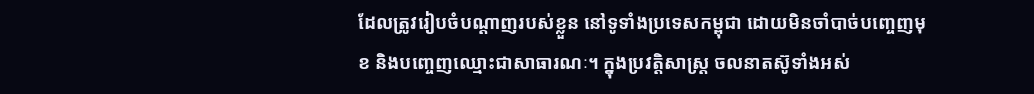ដែលត្រូវរៀបចំបណ្តាញរបស់ខ្លួន នៅទូទាំងប្រទេសកម្ពុជា ដោយមិនចាំបាច់បញ្ចេញមុខ និងបញ្ចេញឈ្មោះជាសាធារណៈ។ ក្នុងប្រវត្តិសាស្ត្រ ចលនាតស៊ូទាំងអស់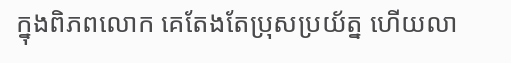ក្នុងពិភពលោក គេតែងតែប្រុសប្រយ័ត្ន ហើយលា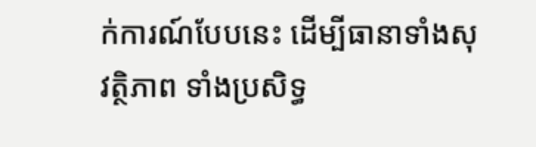ក់ការណ៍បែបនេះ ដើម្បីធានាទាំងសុវត្ថិភាព ទាំងប្រសិទ្ធ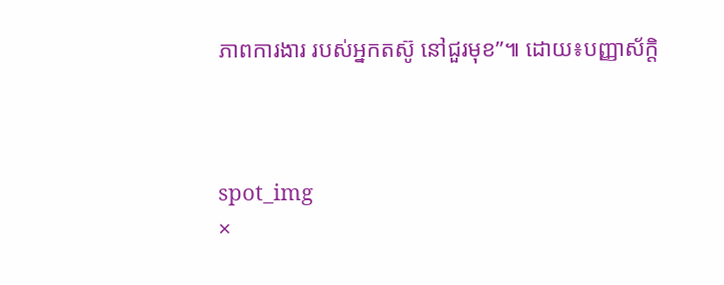ភាពការងារ របស់អ្នកតស៊ូ នៅជួរមុខ”៕ ដោយ៖បញ្ញាស័ក្តិ



spot_img
×